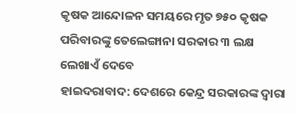କୃଷକ ଆନ୍ଦୋଳନ ସମୟରେ ମୃତ ୭୫୦ କୃଷକ ପରିବାରଙ୍କୁ ତେଲେଙ୍ଗାନା ସରକାର ୩ ଲକ୍ଷ ଲେଖାଏଁ ଦେବେ
ହାଇଦରାବାଦ: ଦେଶରେ କେନ୍ଦ୍ର ସରକାରଙ୍କ ଦ୍ୱାରା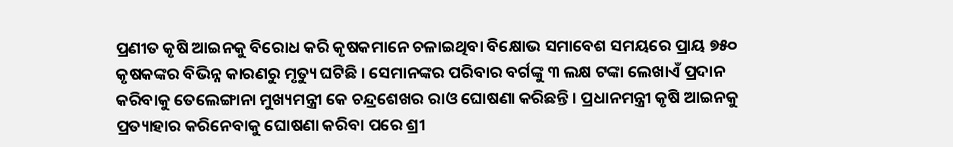ପ୍ରଣୀତ କୃଷି ଆଇନକୁ ବିରୋଧ କରି କୃଷକମାନେ ଚଳାଇଥିବା ବିକ୍ଷୋଭ ସମାବେଶ ସମୟରେ ପ୍ରାୟ ୭୫୦ କୃଷକଙ୍କର ବିଭିନ୍ନ କାରଣରୁ ମୃତ୍ୟୁ ଘଟିଛି । ସେମାନଙ୍କର ପରିବାର ବର୍ଗଙ୍କୁ ୩ ଲକ୍ଷ ଟଙ୍କା ଲେଖାଏଁ ପ୍ରଦାନ କରିବାକୁ ତେଲେଙ୍ଗାନା ମୁଖ୍ୟମନ୍ତ୍ରୀ କେ ଚନ୍ଦ୍ରଶେଖର ରାଓ ଘୋଷଣା କରିଛନ୍ତି । ପ୍ରଧାନମନ୍ତ୍ରୀ କୃଷି ଆଇନକୁ ପ୍ରତ୍ୟାହାର କରିନେବାକୁ ଘୋଷଣା କରିବା ପରେ ଶ୍ରୀ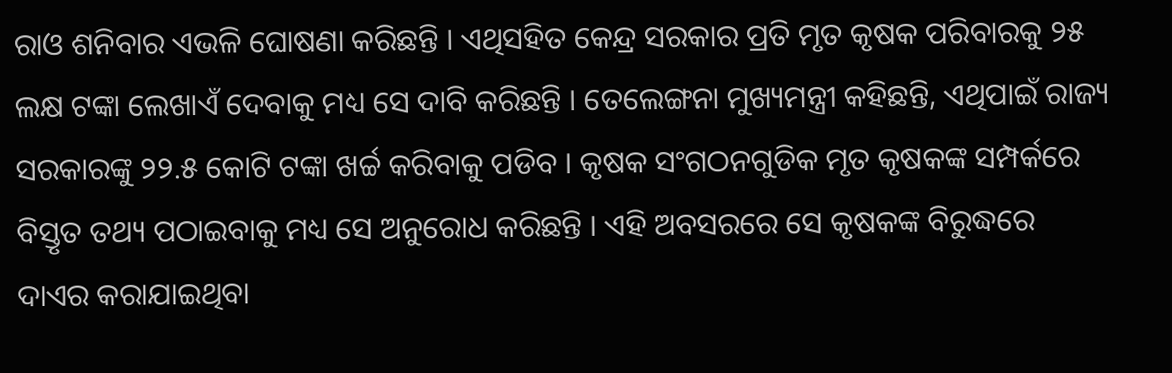ରାଓ ଶନିବାର ଏଭଳି ଘୋଷଣା କରିଛନ୍ତି । ଏଥିସହିତ କେନ୍ଦ୍ର ସରକାର ପ୍ରତି ମୃତ କୃଷକ ପରିବାରକୁ ୨୫ ଲକ୍ଷ ଟଙ୍କା ଲେଖାଏଁ ଦେବାକୁ ମଧ୍ୟ ସେ ଦାବି କରିଛନ୍ତି । ତେଲେଙ୍ଗନା ମୁଖ୍ୟମନ୍ତ୍ରୀ କହିଛନ୍ତି, ଏଥିପାଇଁ ରାଜ୍ୟ ସରକାରଙ୍କୁ ୨୨.୫ କୋଟି ଟଙ୍କା ଖର୍ଚ୍ଚ କରିବାକୁ ପଡିବ । କୃଷକ ସଂଗଠନଗୁଡିକ ମୃତ କୃଷକଙ୍କ ସମ୍ପର୍କରେ ବିସ୍ତୃତ ତଥ୍ୟ ପଠାଇବାକୁ ମଧ୍ୟ ସେ ଅନୁରୋଧ କରିଛନ୍ତି । ଏହି ଅବସରରେ ସେ କୃଷକଙ୍କ ବିରୁଦ୍ଧରେ ଦାଏର କରାଯାଇଥିବା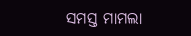ସମସ୍ତ ମାମଲା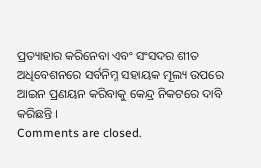ପ୍ରତ୍ୟାହାର କରିନେବା ଏବଂ ସଂସଦର ଶୀତ ଅଧିବେଶନରେ ସର୍ବନିମ୍ନ ସହାୟକ ମୂଲ୍ୟ ଉପରେ ଆଇନ ପ୍ରଣୟନ କରିବାକୁ କେନ୍ଦ୍ର ନିକଟରେ ଦାବି କରିଛନ୍ତି ।
Comments are closed.